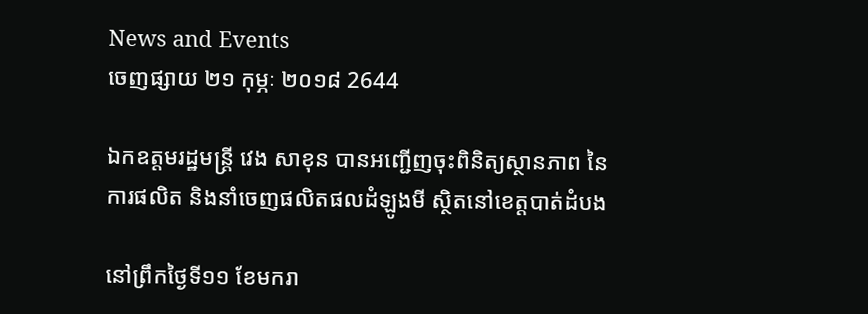News and Events
ចេញផ្សាយ ២១ កុម្ភៈ ២០១៨ 2644

ឯកឧត្តមរដ្ឋមន្រ្តី វេង សាខុន បានអញ្ជើញចុះពិនិត្យស្ថានភាព នៃការផលិត និងនាំចេញផលិតផលដំឡូងមី ស្ថិតនៅខេត្តបាត់ដំបង

នៅព្រឹកថ្ងៃទី១១ ខែមករា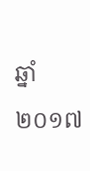ឆ្នាំ២០១៧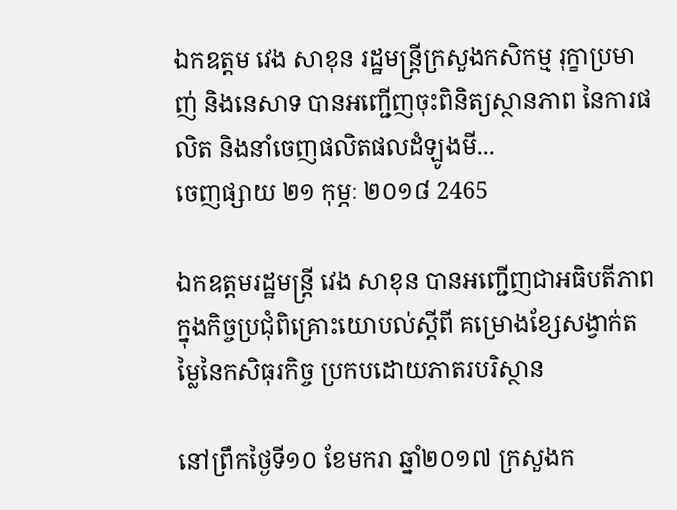ឯកឧត្តម វេង សាខុន រដ្ឋមន្រ្តីក្រសួងកសិកម្ម រុក្ខាប្រមាញ់ និងនេសាទ បានអញ្ជើញចុះពិនិត្យស្ថានភាព នៃការផលិត និងនាំចេញផលិតផលដំឡូងមី...
ចេញផ្សាយ ២១ កុម្ភៈ ២០១៨ 2465

ឯកឧត្តមរដ្ឋមន្រ្តី វេង សាខុន បានអញ្ជើញជាអធិបតីភាពក្នុងកិច្ចប្រជុំពិគ្រោះយោបល់ស្តីពី គម្រោងខ្សែសង្វាក់តម្លៃនៃកសិធុរកិច្ច ប្រកបដោយភាតរបរិស្ថាន

នៅព្រឹកថ្ងៃទី១០ ខែមករា ឆ្នាំ២០១៧ ក្រសួងក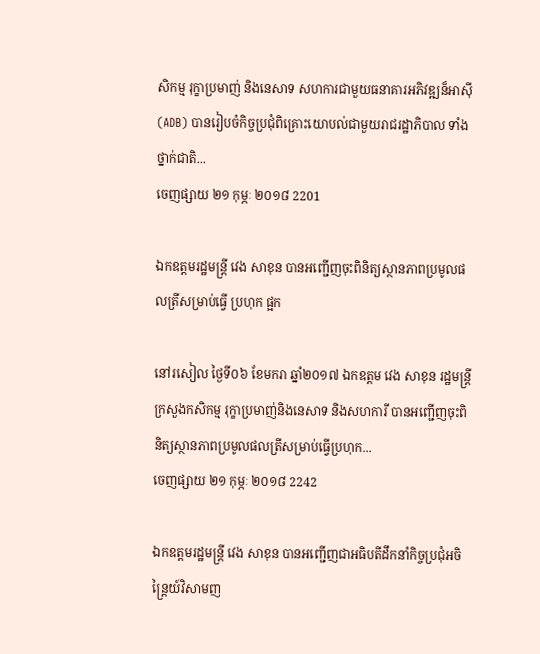សិកម្ម រុក្ខាប្រមាញ់ និងនេសាទ សហការជាមួយធនាគារអភិវឌ្ឍន៏អាស៊ី (ADB) បានរៀបចំកិច្ចប្រជុំពិគ្រោះយោបល់ជាមួយរាជរដ្ឋាភិបាល ទាំងថ្នាក់ជាតិ...
ចេញផ្សាយ ២១ កុម្ភៈ ២០១៨ 2201

ឯកឧត្តមរដ្ឋមន្ត្រី វេង សាខុន បានអញ្ជើញចុះពិនិត្យស្ថានភាពប្រមូលផលត្រីសម្រាប់ធ្វើ ប្រហុក ផ្អក

នៅរសៀល ថ្ងៃទី០៦ ខែមករា ឆ្នាំ២០១៧ ឯកឧត្តម វេង សាខុន រដ្ឋមន្ត្រីក្រសួងកសិកម្ម រុក្ខាប្រមាញ់និងនេសាទ និងសហការី បានអញ្ជើញចុះពិនិត្យស្ថានភាពប្រមូលផលត្រីសម្រាប់ធ្វើប្រហុក...
ចេញផ្សាយ ២១ កុម្ភៈ ២០១៨ 2242

ឯកឧត្តមរដ្ឋមន្ត្រី វេង សាខុន បានអញ្ជើញជាអធិបតីដឹកនាំកិច្ចប្រជុំអចិន្ត្រៃយ៍វិសាមញ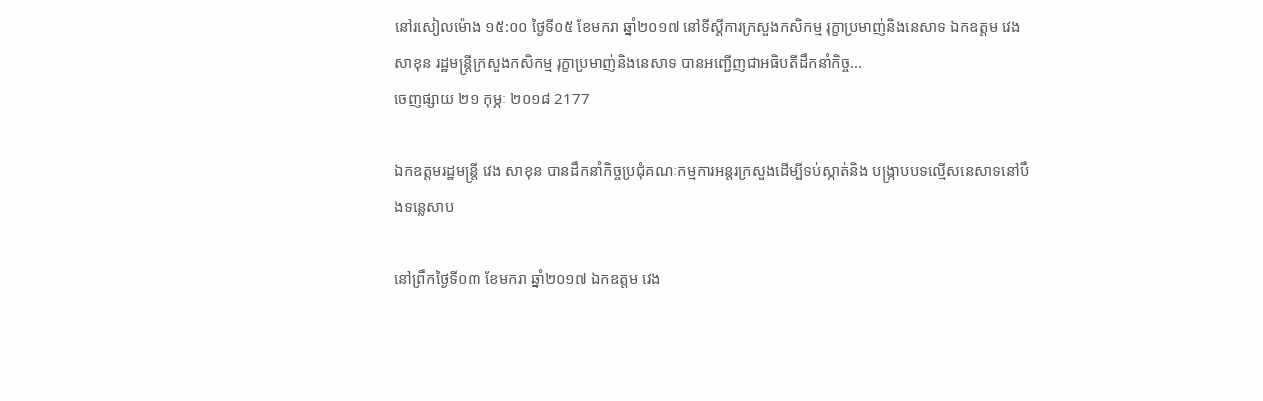នៅរសៀលម៉ោង ១៥:០០ ថ្ងៃទី០៥ ខែមករា ឆ្នាំ២០១៧ នៅទីស្ដីការក្រសួងកសិកម្ម រុក្ខាប្រមាញ់និងនេសាទ ឯកឧត្តម វេង សាខុន រដ្ឋមន្ត្រីក្រសួងកសិកម្ម រុក្ខាប្រមាញ់និងនេសាទ បានអញ្ជើញជាអធិបតីដឹកនាំកិច្ច...
ចេញផ្សាយ ២១ កុម្ភៈ ២០១៨ 2177

ឯកឧត្ដមរដ្ឋមន្ត្រី វេង សាខុន បានដឹកនាំកិច្ចប្រជុំគណៈកម្មការអន្តរក្រសួងដើម្បីទប់ស្កាត់និង បង្ក្រាបបទល្មើសនេសាទនៅបឹងទន្លេសាប

នៅព្រឹកថ្ងៃទី០៣ ខែមករា ឆ្នាំ២០១៧ ឯកឧត្ដម វេង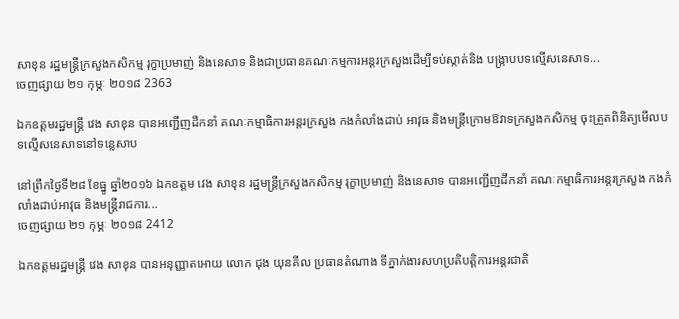សាខុន រដ្ឋមន្ត្រីក្រសួងកសិកម្ម រុក្ខាប្រមាញ់ និងនេសាទ និងជាប្រធានគណៈកម្មការអន្តរក្រសួងដើម្បីទប់ស្កាត់និង បង្ក្រាបបទល្មើសនេសាទ...
ចេញផ្សាយ ២១ កុម្ភៈ ២០១៨ 2363

ឯកឧត្តមរដ្ឋមន្រ្តី វេង សាខុន បានអញ្ជើញដឹកនាំ គណៈកម្មាធិការអន្តរក្រសួង កងកំលាំងដាប់ អាវុធ និងមន្រ្តីក្រោមឱវាទក្រសួងកសិកម្ម ចុះត្រួតពិនិត្យមើលបទល្មើសនេសាទនៅទន្លេសាប

នៅព្រឹកថ្ងៃទី២៨ ខែធ្នូ ឆ្នាំ២០១៦ ឯកឧត្តម វេង សាខុន រដ្ឋមន្រ្តីក្រសួងកសិកម្ម រុក្ខាប្រមាញ់ និងនេសាទ បានអញ្ជើញដឹកនាំ គណៈកម្មាធិការអន្តរក្រសួង កងកំលាំងដាប់អាវុធ និងមន្រ្តីរាជការ...
ចេញផ្សាយ ២១ កុម្ភៈ ២០១៨ 2412

ឯកឧត្តមរដ្ឋមន្រ្តី វេង សាខុន បានអនុញ្ញាតអោយ លោក ជុង យុនគីល ប្រធានតំណាង ទីភ្នាក់ងារសហប្រតិបត្តិការអន្តរជាតិ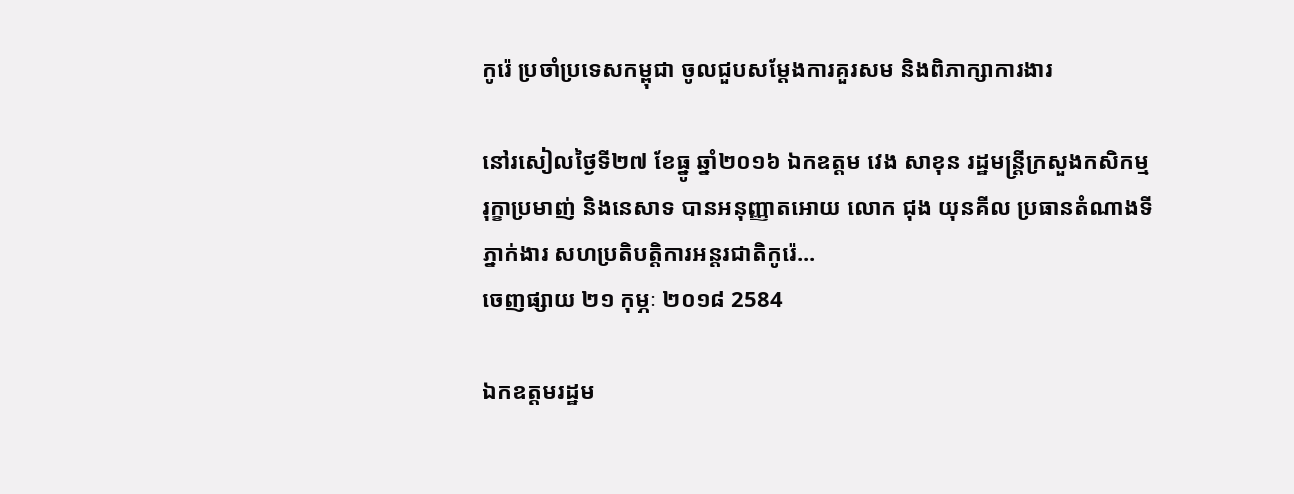កូរ៉េ ប្រចាំប្រទេសកម្ពុជា ចូលជួបសម្តែងការគួរសម និងពិភាក្សាការងារ

នៅរសៀលថ្ងៃទី២៧ ខែធ្នូ ឆ្នាំ២០១៦ ឯកឧត្តម វេង សាខុន រដ្ឋមន្រ្តីក្រសួងកសិកម្ម រុក្ខាប្រមាញ់ និងនេសាទ បានអនុញ្ញាតអោយ លោក ជុង យុនគីល ប្រធានតំណាងទីភ្នាក់ងារ សហប្រតិបត្តិការអន្តរជាតិកូរ៉េ...
ចេញផ្សាយ ២១ កុម្ភៈ ២០១៨ 2584

ឯកឧត្ដមរដ្ឋម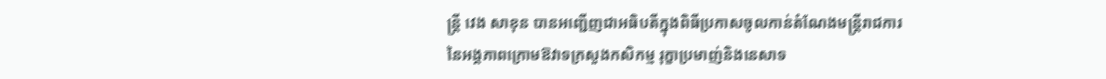ន្ត្រី វេង សាខុន បានអញ្ជើញជាអធិបតីក្នុងពិធីប្រកាសចូលកាន់តំណែងមន្ត្រីរាជការ នៃអង្គភាពក្រោមឱវាទក្រសួងកសិកម្ម រុក្ខាប្រមាញ់និងនេសាទ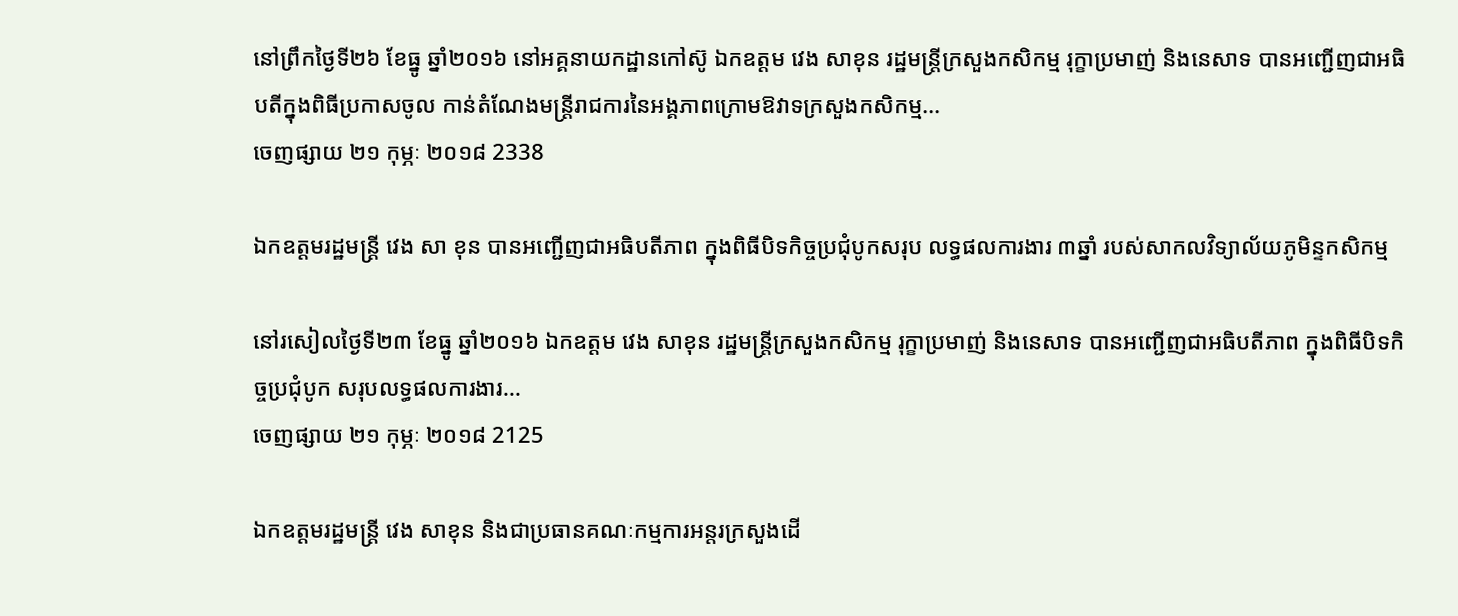នៅព្រឹកថ្ងៃទី២៦ ខែធ្នូ ឆ្នាំ២០១៦ នៅអគ្គនាយកដ្ឋានកៅស៊ូ ឯកឧត្ដម វេង សាខុន រដ្ឋមន្ត្រីក្រសួងកសិកម្ម រុក្ខាប្រមាញ់ និងនេសាទ បានអញ្ជើញជាអធិបតីក្នុងពិធីប្រកាសចូល កាន់តំណែងមន្ត្រីរាជការនៃអង្គភាពក្រោមឱវាទក្រសួងកសិកម្ម...
ចេញផ្សាយ ២១ កុម្ភៈ ២០១៨ 2338

ឯកឧត្តមរដ្ឋមន្រ្តី វេង សា ខុន បានអញ្ជើញជាអធិបតីភាព ក្នុងពិធីបិទកិច្ចប្រជុំបូកសរុប លទ្ធផលការងារ ៣ឆ្នាំ របស់សាកលវិទ្យាល័យភូមិន្ទកសិកម្ម

នៅរសៀលថ្ងៃទី២៣ ខែធ្នូ ឆ្នាំ២០១៦ ឯកឧត្តម វេង សាខុន រដ្ឋមន្រ្តីក្រសួងកសិកម្ម រុក្ខាប្រមាញ់ និងនេសាទ បានអញ្ជើញជាអធិបតីភាព ក្នុងពិធីបិទកិច្ចប្រជុំបូក សរុបលទ្ធផលការងារ...
ចេញផ្សាយ ២១ កុម្ភៈ ២០១៨ 2125

ឯកឧត្ដមរដ្ឋមន្ត្រី វេង សាខុន និងជាប្រធានគណៈកម្មការអន្តរក្រសួងដើ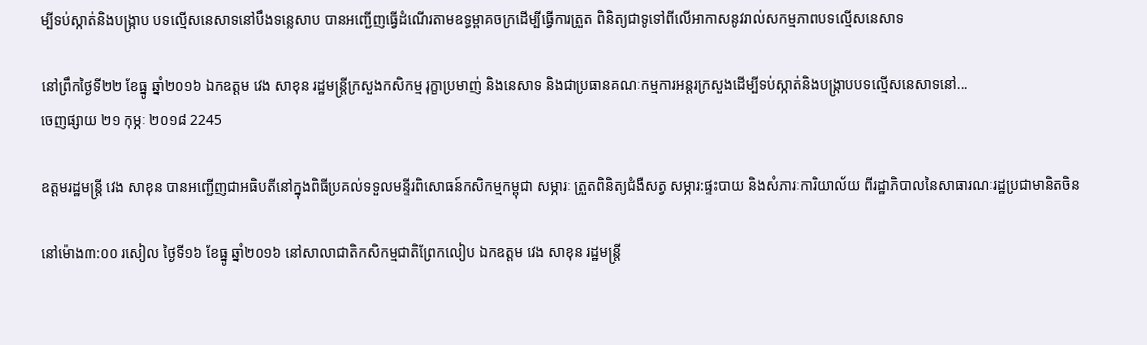ម្បីទប់ស្កាត់និងបង្ក្រាប បទល្មើសនេសាទនៅបឹងទន្លេសាប បានអញ្ជើញធ្វើដំណើរតាមឧទ្ធម្ពាគចក្រដើម្បីធ្វើការត្រួត ពិនិត្យជាទូទៅពីលើអាកាសនូវរាល់សកម្មភាពបទល្មើសនេសាទ

នៅព្រឹកថ្ងៃទី២២ ខែធ្នូ ឆ្នាំ២០១៦ ឯកឧត្ដម វេង សាខុន រដ្ឋមន្ត្រីក្រសួងកសិកម្ម រុក្ខាប្រមាញ់ និងនេសាទ និងជាប្រធានគណៈកម្មការអន្តរក្រសួងដើម្បីទប់ស្កាត់និងបង្ក្រាបបទល្មើសនេសាទនៅ...
ចេញផ្សាយ ២១ កុម្ភៈ ២០១៨ 2245

ឧត្ដមរដ្ឋមន្ត្រី វេង សាខុន បានអញ្ជើញជាអធិបតីនៅក្នុងពិធីប្រគល់ទទួលមន្ទីរពិសោធន៍កសិកម្មកម្ពុជា សម្ភារៈ ត្រួតពិនិត្យជំងឺសត្វ សម្ភារ:ផ្ទះបាយ និងសំភារៈការិយាល័យ ពីរដ្ឋាភិបាលនៃសាធារណៈរដ្ឋប្រជាមានិតចិន

នៅម៉ោង៣:០០ រសៀល ថ្ងៃទី១៦ ខែធ្នូ ឆ្នាំ២០១៦ នៅសាលាជាតិកសិកម្មជាតិព្រែកលៀប ឯកឧត្ដម វេង សាខុន រដ្ឋមន្ត្រី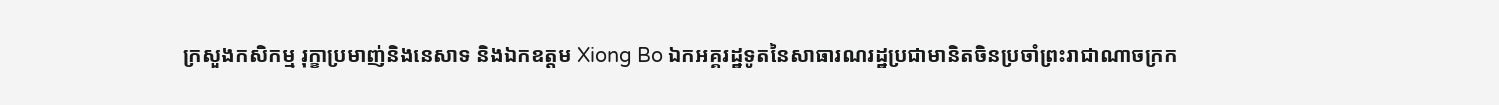ក្រសួងកសិកម្ម រុក្ខាប្រមាញ់និងនេសាទ និងឯកឧត្តម Xiong Bo ឯកអគ្គរដ្ឋទូតនៃសាធារណរដ្ឋប្រជាមានិតចិនប្រចាំព្រះរាជាណាចក្រក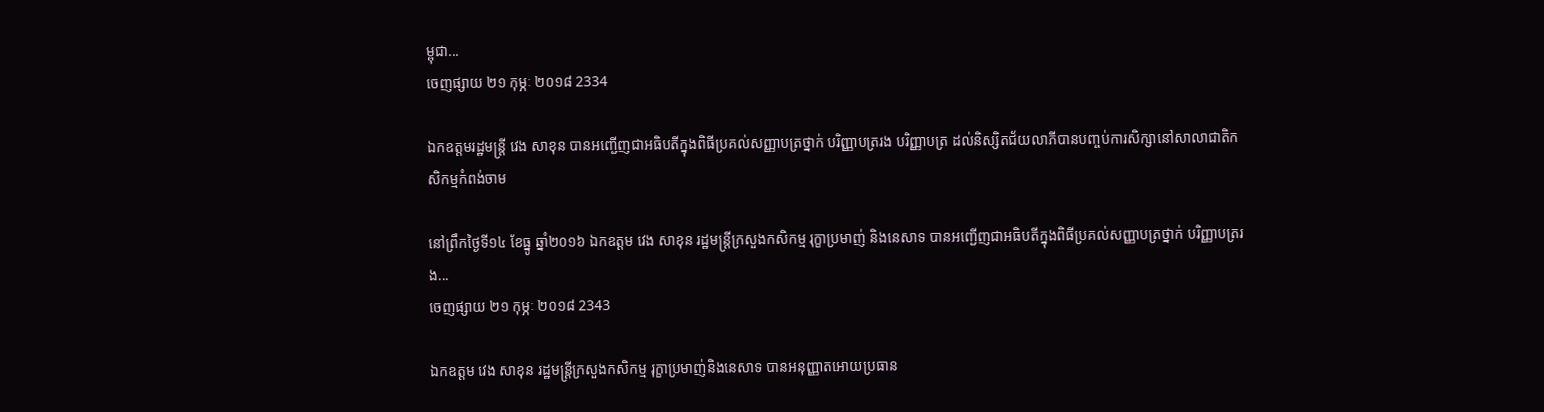ម្ពុជា...
ចេញផ្សាយ ២១ កុម្ភៈ ២០១៨ 2334

ឯកឧត្តមរដ្ឋមន្រ្តី វេង សាខុន បានអញ្ជើញជាអធិបតីក្នុងពិធីប្រគល់សញ្ញាបត្រថ្នាក់ បរិញ្ញាបត្ររង បរិញ្ញាបត្រ ដល់និស្សិតជ័យលាភីបានបញ្ចប់ការសិក្សានៅសាលាជាតិកសិកម្មកំពង់ចាម

នៅព្រឹកថ្ងៃទី១៤ ខែធ្នូ ឆ្នាំ២០១៦ ឯកឧត្តម វេង សាខុន រដ្ឋមន្រ្តីក្រសួងកសិកម្ម រុក្ខាប្រមាញ់ និងនេសាទ បានអញ្ជើញជាអធិបតីក្នុងពិធីប្រគល់សញ្ញាបត្រថ្នាក់ បរិញ្ញាបត្ររង...
ចេញផ្សាយ ២១ កុម្ភៈ ២០១៨ 2343

ឯកឧត្តម វេង សាខុន រដ្ឋមន្ត្រីក្រសួងកសិកម្ម រុក្ខាប្រមាញ់និងនេសាទ បានអនុញ្ញាតអោយប្រធាន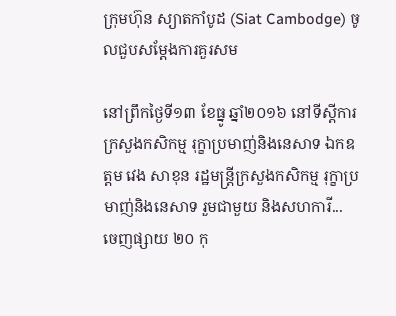ក្រុមហ៊ុន ស្យាតកាំបូដ (Siat Cambodge) ចូលជួបសម្តែងការគួរសម

នៅព្រឹកថ្ងៃទី១៣ ខែធ្នូ ឆ្នាំ២០១៦ នៅទីស្តីការក្រសួងកសិកម្ម រុក្ខាប្រមាញ់និងនេសាទ ឯកឧត្តម វេង សាខុន រដ្ឋមន្ត្រីក្រសួងកសិកម្ម រុក្ខាប្រមាញ់និងនេសាទ រួមជាមួយ និងសហការី...
ចេញផ្សាយ ២០ កុ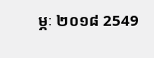ម្ភៈ ២០១៨ 2549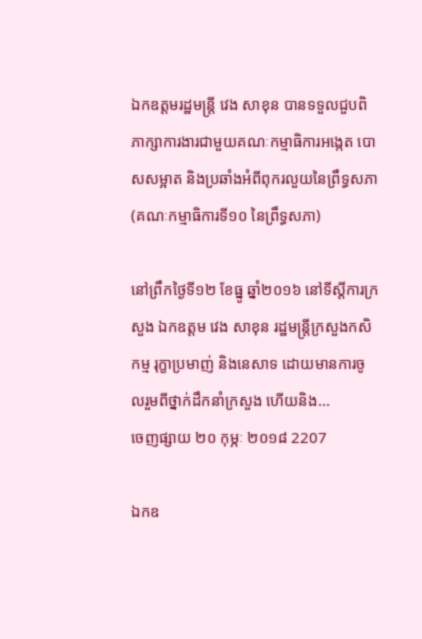ឯកឧត្ដមរដ្ឋមន្ត្រី វេង សាខុន បានទទួលជួបពិភាក្សាការងារជាមួយគណៈកម្មាធិការអង្កេត បោសសម្អាត និងប្រឆាំងអំពីពុករលួយនៃព្រឹទ្ធសភា (គណៈកម្មាធិការទី១០ នៃព្រឹទ្ធសភា)

នៅព្រឹកថ្ងៃទី១២ ខែធ្នូ ឆ្នាំ២០១៦ នៅទីស្ដីការក្រសួង ឯកឧត្ដម វេង សាខុន រដ្ឋមន្ត្រីក្រសួងកសិកម្ម រុក្ខាប្រមាញ់ និងនេសាទ ដោយមានការចូលរួមពីថ្នាក់ដឹកនាំក្រសួង ហើយនិង...
ចេញផ្សាយ ២០ កុម្ភៈ ២០១៨ 2207

ឯកឧ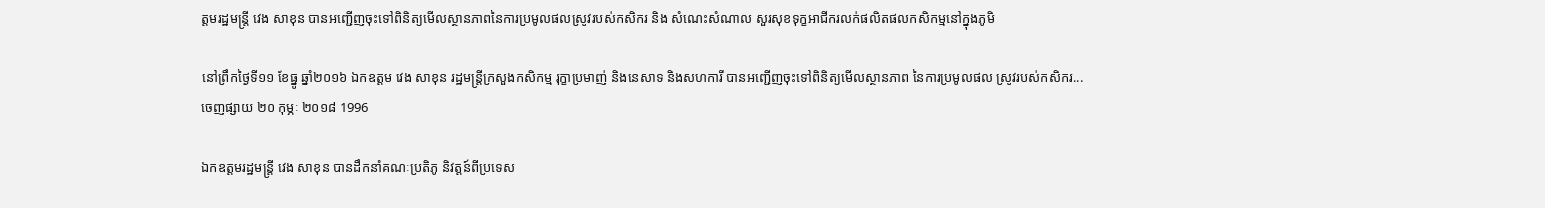ត្ដមរដ្ឋមន្ត្រី វេង សាខុន បានអញ្ជើញចុះទៅពិនិត្យមើលស្ថានភាពនៃការប្រមូលផលស្រូវរបស់កសិករ និង សំណេះសំណាល សួរសុខទុក្ខអាជីករលក់ផលិតផលកសិកម្មនៅក្នុងភូមិ

នៅព្រឹកថ្ងៃទី១១ ខែធ្នូ ឆ្នាំ២០១៦ ឯកឧត្ដម វេង សាខុន រដ្ឋមន្ត្រីក្រសួងកសិកម្ម រុក្ខាប្រមាញ់ និងនេសាទ និងសហការី បានអញ្ជើញចុះទៅពិនិត្យមើលស្ថានភាព នៃការប្រមូលផល ស្រូវរបស់កសិករ...
ចេញផ្សាយ ២០ កុម្ភៈ ២០១៨ 1996

ឯកឧត្ដមរដ្ឋមន្ត្រី វេង សាខុន បានដឹកនាំគណៈប្រតិភូ និវត្តន៍ពីប្រទេស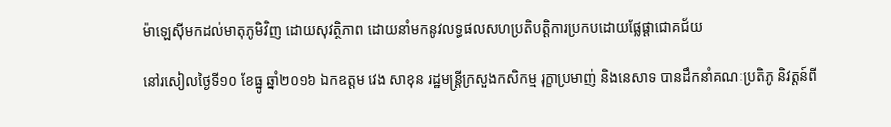ម៉ាឡេស៊ីមកដល់មាតុភូមិវិញ ដោយសុវត្ថិភាព ដោយនាំមកនូវលទ្ធផលសហប្រតិបត្តិការប្រកបដោយផ្លែផ្តាជោគជ័យ

នៅរសៀលថ្ងៃទី១០ ខែធ្នូ ឆ្នាំ២០១៦ ឯកឧត្ដម វេង សាខុន រដ្ឋមន្ត្រីក្រសួងកសិកម្ម រុក្ខាប្រមាញ់ និងនេសាទ បានដឹកនាំគណៈប្រតិភូ និវត្តន៍ពី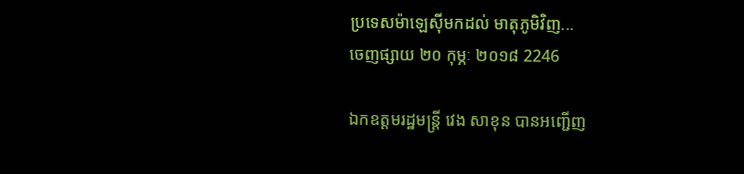ប្រទេសម៉ាឡេស៊ីមកដល់ មាតុភូមិវិញ...
ចេញផ្សាយ ២០ កុម្ភៈ ២០១៨ 2246

ឯកឧត្តមរដ្ឋមន្រ្តី វេង សាខុន បានអញ្ជើញ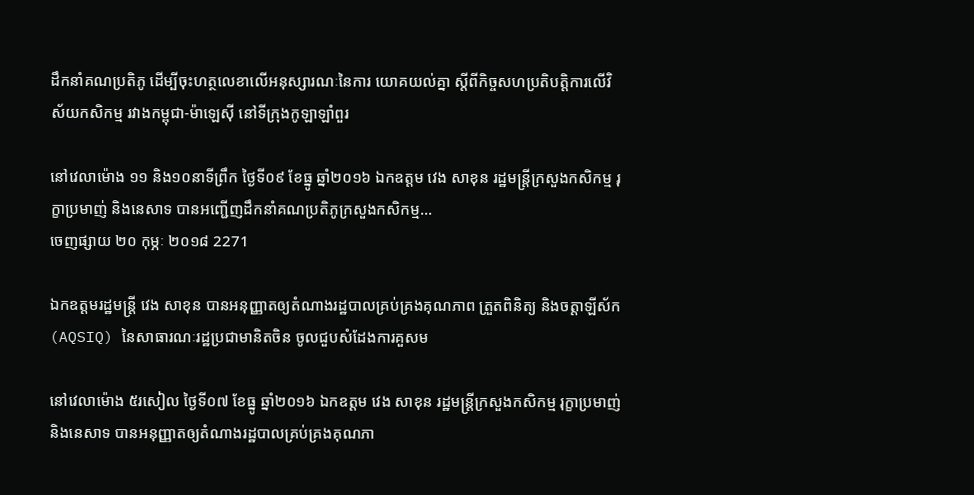ដឹកនាំគណប្រតិភូ ដើម្បីចុះហត្ថលេខាលើអនុស្សារណៈនៃការ យោគយល់គ្នា ស្តីពីកិច្ចសហប្រតិបត្តិការលើវិស័យកសិកម្ម រវាងកម្ពុជា-ម៉ាឡេស៊ី នៅទីក្រុងកូឡាឡាំពួរ

នៅវេលាម៉ោង ១១ និង១០នាទីព្រឹក ថ្ងៃទី០៩ ខែធ្នូ ឆ្នាំ២០១៦ ឯកឧត្តម វេង សាខុន រដ្ឋមន្រ្តីក្រសួងកសិកម្ម រុក្ខាប្រមាញ់ និងនេសាទ បានអញ្ជើញដឹកនាំគណប្រតិភូក្រសួងកសិកម្ម...
ចេញផ្សាយ ២០ កុម្ភៈ ២០១៨ 2271

ឯកឧត្តមរដ្ឋមន្រ្តី វេង សាខុន បានអនុញ្ញាតឲ្យតំណាងរដ្ឋបាលគ្រប់គ្រងគុណភាព ត្រួតពិនិត្យ និងចត្តាឡីស័ក (AQSIQ) នៃសាធារណៈរដ្ឋប្រជាមានិតចិន ចូលជួបសំដែងការគួសម

នៅវេលាម៉ោង ៥រសៀល ថ្ងៃទី០៧ ខែធ្នូ ឆ្នាំ២០១៦ ឯកឧត្តម វេង សាខុន រដ្ឋមន្រ្តីក្រសួងកសិកម្ម រុក្ខាប្រមាញ់ និងនេសាទ បានអនុញ្ញាតឲ្យតំណាងរដ្ឋបាលគ្រប់គ្រងគុណភា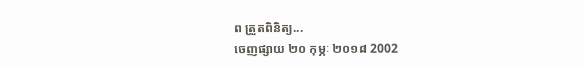ព ត្រួតពិនិត្យ...
ចេញផ្សាយ ២០ កុម្ភៈ ២០១៨ 2002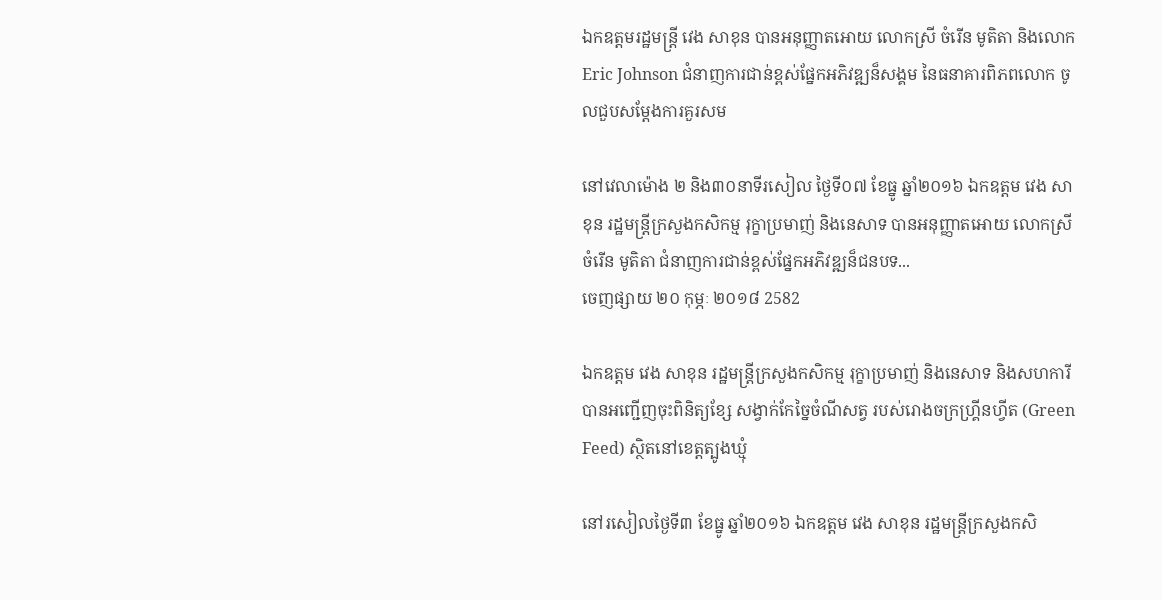ឯកឧត្តមរដ្ឋមន្រ្តី វេង សាខុន បានអនុញ្ញាតអោយ លោកស្រី ចំរើន មូតិតា និងលោក Eric Johnson ជំនាញការជាន់ខ្ពស់ផ្នែកអភិវឌ្ឍន៏សង្គម នៃធនាគារពិភពលោក ចូលជួបសម្តែងការគួរសម

នៅវេលាម៉ោង ២ និង៣០នាទីរសៀល ថ្ងៃទី០៧ ខែធ្នូ ឆ្នាំ២០១៦ ឯកឧត្តម វេង សាខុន រដ្ឋមន្រ្តីក្រសួងកសិកម្ម រុក្ខាប្រមាញ់ និងនេសាទ បានអនុញ្ញាតអោយ លោកស្រី ចំរើន មូតិតា ជំនាញការជាន់ខ្ពស់ផ្នែកអភិវឌ្ឍន៏ជនបទ...
ចេញផ្សាយ ២០ កុម្ភៈ ២០១៨ 2582

ឯកឧត្តម វេង សាខុន រដ្ឋមន្ត្រីក្រសួងកសិកម្ម រុក្ខាប្រមាញ់ និងនេសាទ និងសហការី បានអញ្ជើញចុះពិនិត្យខ្សែ សង្វាក់កែច្នៃចំណីសត្វ របស់រោងចក្រហ្គ្រីនហ្វីត (Green Feed) ស្ថិតនៅខេត្តត្បូងឃ្មុំ

នៅរសៀលថ្ងៃទី៣ ខែធ្នូ ឆ្នាំ២០១៦ ឯកឧត្តម វេង សាខុន រដ្ឋមន្ត្រីក្រសួងកសិ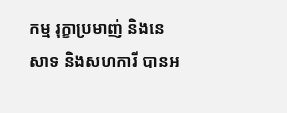កម្ម រុក្ខាប្រមាញ់ និងនេសាទ និងសហការី បានអ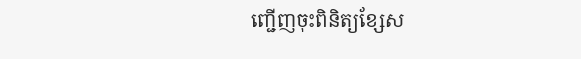ញ្ជើញចុះពិនិត្យខ្សែស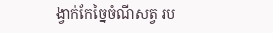ង្វាក់កែច្នៃចំណីសត្វ រប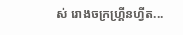ស់ រោងចក្រហ្គ្រីនហ្វីត...